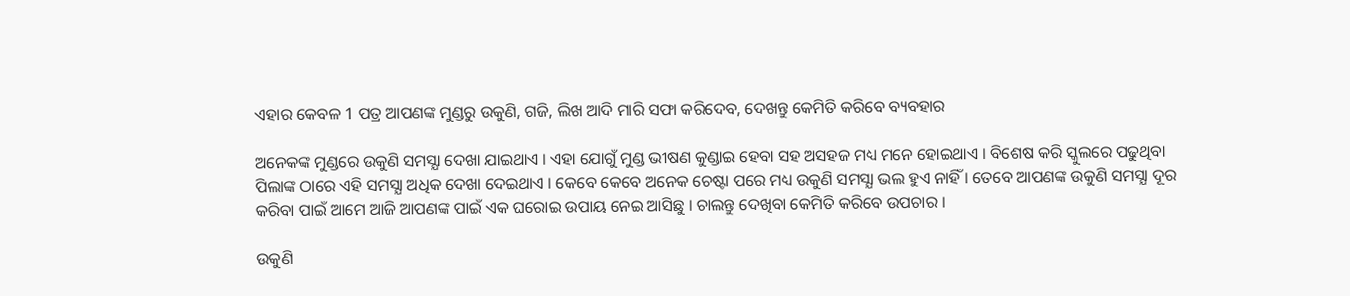ଏହାର କେବଳ 1 ପତ୍ର ଆପଣଙ୍କ ମୁଣ୍ଡରୁ ଉକୁଣି, ଗଜି, ଲିଖ ଆଦି ମାରି ସଫା କରିଦେବ, ଦେଖନ୍ତୁ କେମିତି କରିବେ ବ୍ୟବହାର

ଅନେକଙ୍କ ମୁଣ୍ଡରେ ଉକୁଣି ସମସ୍ଯା ଦେଖା ଯାଇଥାଏ । ଏହା ଯୋଗୁଁ ମୁଣ୍ଡ ଭୀଷଣ କୁଣ୍ଡାଇ ହେବା ସହ ଅସହଜ ମଧ୍ୟ ମନେ ହୋଇଥାଏ । ବିଶେଷ କରି ସ୍କୁଲରେ ପଢୁଥିବା ପିଲାଙ୍କ ଠାରେ ଏହି ସମସ୍ଯା ଅଧିକ ଦେଖା ଦେଇଥାଏ । କେବେ କେବେ ଅନେକ ଚେଷ୍ଟା ପରେ ମଧ୍ୟ ଉକୁଣି ସମସ୍ଯା ଭଲ ହୁଏ ନାହିଁ । ତେବେ ଆପଣଙ୍କ ଉକୁଣି ସମସ୍ଯା ଦୂର କରିବା ପାଇଁ ଆମେ ଆଜି ଆପଣଙ୍କ ପାଇଁ ଏକ ଘରୋଇ ଉପାୟ ନେଇ ଆସିଛୁ । ଚାଲନ୍ତୁ ଦେଖିବା କେମିତି କରିବେ ଉପଚାର ।

ଉକୁଣି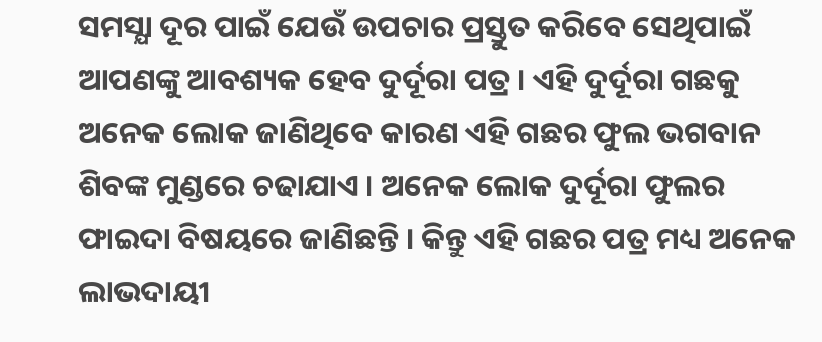ସମସ୍ଯା ଦୂର ପାଇଁ ଯେଉଁ ଉପଚାର ପ୍ରସ୍ତୁତ କରିବେ ସେଥିପାଇଁ ଆପଣଙ୍କୁ ଆବଶ୍ୟକ ହେବ ଦୁର୍ଦୂରା ପତ୍ର । ଏହି ଦୁର୍ଦୂରା ଗଛକୁ ଅନେକ ଲୋକ ଜାଣିଥିବେ କାରଣ ଏହି ଗଛର ଫୁଲ ଭଗବାନ ଶିବଙ୍କ ମୁଣ୍ଡରେ ଚଢାଯାଏ । ଅନେକ ଲୋକ ଦୁର୍ଦୂରା ଫୁଲର ଫାଇଦା ବିଷୟରେ ଜାଣିଛନ୍ତି । କିନ୍ତୁ ଏହି ଗଛର ପତ୍ର ମଧ୍ୟ ଅନେକ ଲାଭଦାୟୀ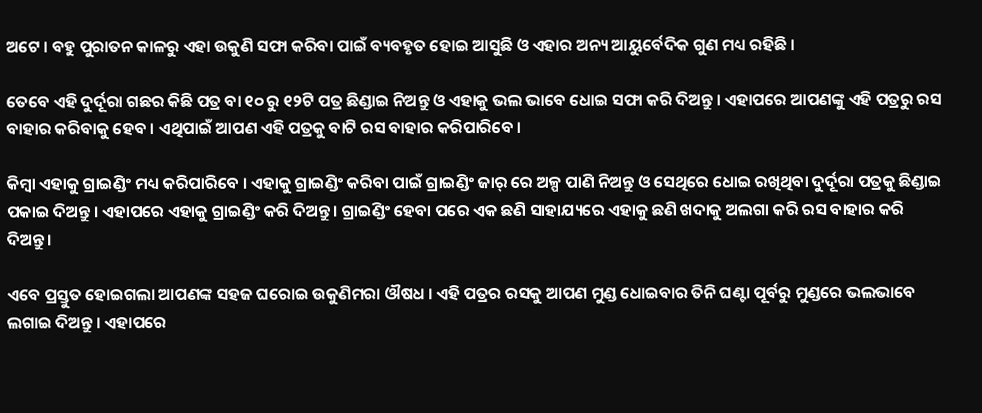ଅଟେ । ବହୁ ପୁରାତନ କାଳରୁ ଏହା ଉକୁଣି ସଫା କରିବା ପାଇଁ ବ୍ୟବହୃତ ହୋଇ ଆସୁଛି ଓ ଏହାର ଅନ୍ୟ ଆୟୁର୍ବେଦିକ ଗୁଣ ମଧ୍ୟ ରହିଛି ।

ତେବେ ଏହି ଦୁର୍ଦୂରା ଗଛର କିଛି ପତ୍ର ବା ୧୦ ରୁ ୧୨ଟି ପତ୍ର ଛିଣ୍ଡାଇ ନିଅନ୍ତୁ ଓ ଏହାକୁ ଭଲ ଭାବେ ଧୋଇ ସଫା କରି ଦିଅନ୍ତୁ । ଏହାପରେ ଆପଣଙ୍କୁ ଏହି ପତ୍ରରୁ ରସ ବାହାର କରିବାକୁ ହେବ । ଏଥିପାଇଁ ଆପଣ ଏହି ପତ୍ରକୁ ବାଟି ରସ ବାହାର କରିପାରିବେ ।

କିମ୍ବା ଏହାକୁ ଗ୍ରାଇଣ୍ଡିଂ ମଧ୍ୟ କରିପାରିବେ । ଏହାକୁ ଗ୍ରାଇଣ୍ଡିଂ କରିବା ପାଇଁ ଗ୍ରାଇଣ୍ଡିଂ ଜାର୍ ରେ ଅଳ୍ପ ପାଣି ନିଅନ୍ତୁ ଓ ସେଥିରେ ଧୋଇ ରଖିଥିବା ଦୁର୍ଦୂରା ପତ୍ରକୁ ଛିଣ୍ଡାଇ ପକାଇ ଦିଅନ୍ତୁ । ଏହାପରେ ଏହାକୁ ଗ୍ରାଇଣ୍ଡିଂ କରି ଦିଅନ୍ତୁ । ଗ୍ରାଇଣ୍ଡିଂ ହେବା ପରେ ଏକ ଛଣି ସାହାଯ୍ୟରେ ଏହାକୁ ଛଣି ଖଦାକୁ ଅଲଗା କରି ରସ ବାହାର କରି ଦିଅନ୍ତୁ ।

ଏବେ ପ୍ରସ୍ତୁତ ହୋଇଗଲା ଆପଣଙ୍କ ସହଜ ଘରୋଇ ଉକୁଣିମରା ଔଷଧ । ଏହି ପତ୍ରର ରସକୁ ଆପଣ ମୁଣ୍ଡ ଧୋଇବାର ତିନି ଘଣ୍ଟା ପୂର୍ବରୁ ମୁଣ୍ଡରେ ଭଲଭାବେ ଲଗାଇ ଦିଅନ୍ତୁ । ଏହାପରେ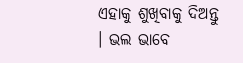ଏହାକୁ ଶୁଖିବାକୁ ଦିଅନ୍ତୁ । ଭଲ ଭାବେ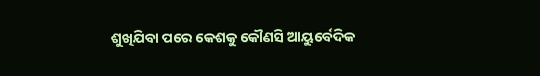ଶୁଖିଯିବା ପରେ କେଶକୁ କୌଣସି ଆୟୁର୍ବେଦିକ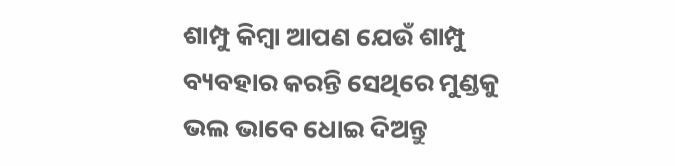ଶାମ୍ପୁ କିମ୍ବା ଆପଣ ଯେଉଁ ଶାମ୍ପୁ ବ୍ୟବହାର କରନ୍ତି ସେଥିରେ ମୁଣ୍ଡକୁ ଭଲ ଭାବେ ଧୋଇ ଦିଅନ୍ତୁ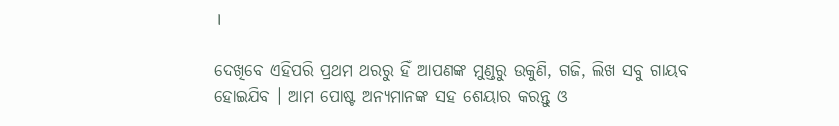।

ଦେଖିବେ ଏହିପରି ପ୍ରଥମ ଥରରୁ ହିଁ ଆପଣଙ୍କ ମୁଣ୍ଡରୁ ଉକୁଣି, ଗଜି, ଲିଖ ସବୁ ଗାୟବ ହୋଇଯିବ । ଆମ ପୋଷ୍ଟ ଅନ୍ୟମାନଙ୍କ ସହ ଶେୟାର କରନ୍ତୁ ଓ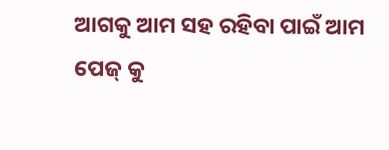ଆଗକୁ ଆମ ସହ ରହିବା ପାଇଁ ଆମ ପେଜ୍ କୁ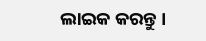ଲାଇକ କରନ୍ତୁ ।